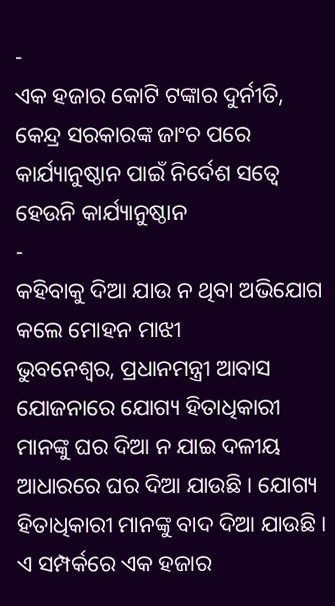-
ଏକ ହଜାର କୋଟି ଟଙ୍କାର ଦୁର୍ନୀତି, କେନ୍ଦ୍ର ସରକାରଙ୍କ ଜାଂଚ ପରେ କାର୍ଯ୍ୟାନୁଷ୍ଠାନ ପାଇଁ ନିର୍ଦେଶ ସତ୍ୱେ ହେଉନି କାର୍ଯ୍ୟାନୁଷ୍ଠାନ
-
କହିବାକୁ ଦିଆ ଯାଉ ନ ଥିବା ଅଭିଯୋଗ କଲେ ମୋହନ ମାଝୀ
ଭୁବନେଶ୍ୱର, ପ୍ରଧାନମନ୍ତ୍ରୀ ଆବାସ ଯୋଜନାରେ ଯୋଗ୍ୟ ହିତାଧିକାରୀ ମାନଙ୍କୁ ଘର ଦିଆ ନ ଯାଇ ଦଳୀୟ ଆଧାରରେ ଘର ଦିଆ ଯାଉଛି । ଯୋଗ୍ୟ ହିତାଧିକାରୀ ମାନଙ୍କୁ ବାଦ ଦିଆ ଯାଉଛି । ଏ ସମ୍ପର୍କରେ ଏକ ହଜାର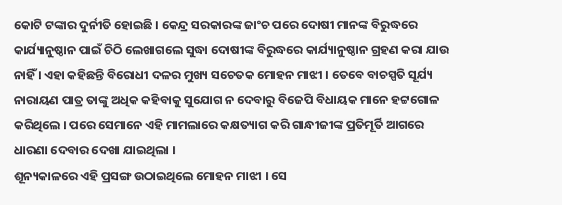କୋଟି ଟଙ୍କାର ଦୁର୍ନୀତି ହୋଇଛି । କେନ୍ଦ୍ର ସରକାରଙ୍କ ଜାଂଚ ପରେ ଦୋଷୀ ମାନଙ୍କ ବିରୁଦ୍ଧରେ କାର୍ଯ୍ୟାନୁଷ୍ଠାନ ପାଇଁ ଚିଠି ଲେଖାଗଲେ ସୁଦ୍ଧା ଦୋଷୀଙ୍କ ବିରୁଦ୍ଧରେ କାର୍ଯ୍ୟାନୁଷ୍ଠାନ ଗ୍ରହଣ କରା ଯାଉ ନାହିଁ । ଏହା କହିଛନ୍ତି ବିରୋଧୀ ଦଳର ମୁଖ୍ୟ ସଚେତକ ମୋହନ ମାଝୀ । ତେବେ ବାଚସ୍ପତି ସୂର୍ଯ୍ୟ ନାରାୟଣ ପାତ୍ର ତାଙ୍କୁ ଅଧିକ କହିବାକୁ ସୁଯୋଗ ନ ଦେବାରୁ ବିଜେପି ବିଧାୟକ ମାନେ ହଟ୍ଟଗୋଳ କରିଥିଲେ । ପରେ ସେମାନେ ଏହି ମାମଲାରେ କକ୍ଷତ୍ୟାଗ କରି ଗାନ୍ଧୀଜୀଙ୍କ ପ୍ରତିମୂର୍ତି ଆଗରେ ଧାରଣା ଦେବାର ଦେଖା ଯାଇଥିଲା ।
ଶୂନ୍ୟକାଳରେ ଏହି ପ୍ରସଙ୍ଗ ଉଠାଇଥିଲେ ମୋହନ ମାଝୀ । ସେ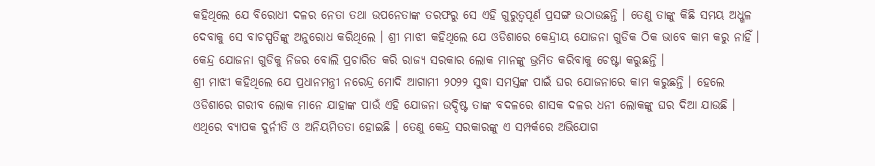କହିଥିଲେ ଯେ ବିରୋଧୀ ଦଳର ନେତା ତଥା ଉପନେତାଙ୍କ ତରଫରୁ ସେ ଏହି ଗୁରୁତ୍ୱପୂର୍ଣ ପ୍ରସଙ୍ଗ ଉଠାଉଛନ୍ତି । ତେଣୁ ତାଙ୍କୁ କିଛି ସମୟ ଅଧ୍ଖଳ ଦେବାକୁ ସେ ବାଚସ୍ପତିଙ୍କୁ ଅନୁରୋଧ କରିଥିଲେ । ଶ୍ରୀ ମାଝୀ କହିଥିଲେ ଯେ ଓଡିଶାରେ କେନ୍ଦ୍ରୀୟ ଯୋଜନା ଗୁଡିକ ଠିକ ଭାବେ କାମ କରୁ ନାହିଁ । କେନ୍ଦ୍ର ଯୋଜନା ଗୁଡିକୁ ନିଜର ବୋଲି ପ୍ରଚାରିତ କରି ରାଜ୍ୟ ସରକାର ଲୋକ ମାନଙ୍କୁ ଭ୍ରମିତ କରିବାକୁ ଚେଷ୍ଟା କରୁଛନ୍ତି ।
ଶ୍ରୀ ମାଝୀ କହିଥିଲେ ଯେ ପ୍ରଧାନମନ୍ତ୍ରୀ ନରେନ୍ଦ୍ର ମୋଦି ଆଗାମୀ ୨୦୨୨ ସୁଦ୍ଧା ସମସ୍ତଙ୍କ ପାଇଁ ଘର ଯୋଜନାରେ କାମ କରୁଛନ୍ତି । ହେଲେ ଓଡିଶାରେ ଗରୀବ ଲୋକ ମାନେ ଯାହାଙ୍କ ପାଉଁ ଏହି ଯୋଜନା ଉଦ୍ଦିଷ୍ଟ ତାଙ୍କ ବଦଳରେ ଶାସକ ଦଳର ଧନୀ ଲୋକଙ୍କୁ ଘର ଦିଆ ଯାଉଛି । ଏଥିରେ ବ୍ୟାପକ ଦୁର୍ନୀତି ଓ ଅନିୟମିତତା ହୋଇଛି । ତେଣୁ କେନ୍ଦ୍ର ସରକାରଙ୍କୁ ଏ ସମ୍ପର୍କରେ ଅଭିଯୋଗ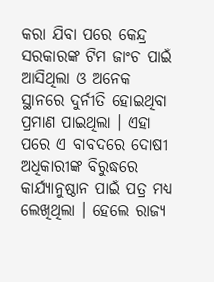କରା ଯିବା ପରେ କେନ୍ଦ୍ର ସରକାରଙ୍କ ଟିମ ଜାଂଚ ପାଇଁ ଆସିଥିଲା ଓ ଅନେକ ସ୍ଥାନରେ ଦୁର୍ନୀତି ହୋଇଥିବା ପ୍ରମାଣ ପାଇଥିଲା । ଏହା ପରେ ଏ ବାବଦରେ ଦୋଷୀ ଅଧିକାରୀଙ୍କ ବିରୁଦ୍ଧରେ କାର୍ଯ୍ୟାନୁଷ୍ଠାନ ପାଇଁ ପତ୍ର ମଧ୍ୟ ଲେଖିଥିଲା । ହେଲେ ରାଜ୍ୟ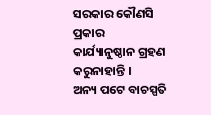ସରକାର କୌଣସି ପ୍ରକାର କାର୍ଯ୍ୟାନୁଷ୍ଠାନ ଗ୍ରହଣ କରୁନାହାନ୍ତି ।
ଅନ୍ୟ ପଟେ ବାଚସ୍ପତି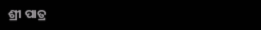ଶ୍ରୀ ପାତ୍ର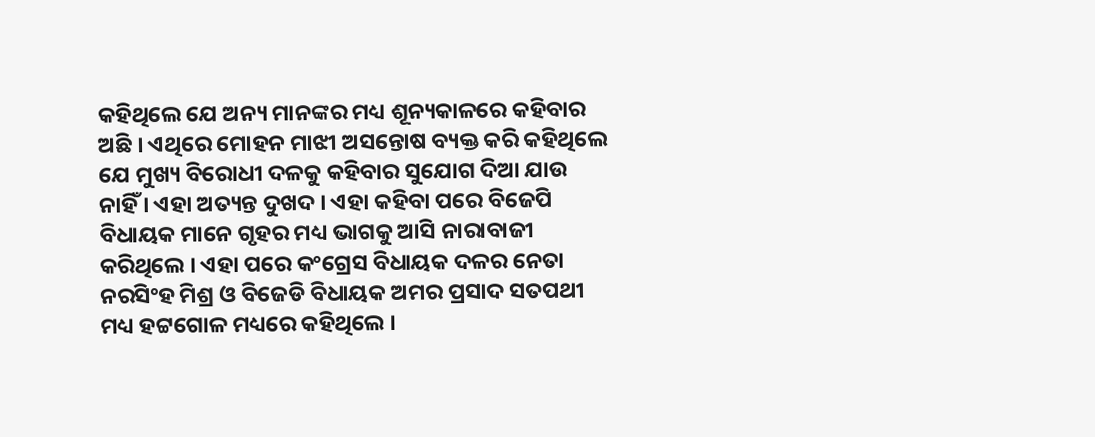କହିଥିଲେ ଯେ ଅନ୍ୟ ମାନଙ୍କର ମଧ୍ୟ ଶୂନ୍ୟକାଳରେ କହିବାର ଅଛି । ଏଥିରେ ମୋହନ ମାଝୀ ଅସନ୍ତୋଷ ବ୍ୟକ୍ତ କରି କହିଥିଲେ ଯେ ମୁଖ୍ୟ ବିରୋଧୀ ଦଳକୁ କହିବାର ସୁଯୋଗ ଦିଆ ଯାଉ ନାହିଁ । ଏହା ଅତ୍ୟନ୍ତ ଦୁଖଦ । ଏହା କହିବା ପରେ ବିଜେପି ବିଧାୟକ ମାନେ ଗୃହର ମଧ୍ୟ ଭାଗକୁ ଆସି ନାରାବାଜୀ କରିଥିଲେ । ଏହା ପରେ କଂଗ୍ରେସ ବିଧାୟକ ଦଳର ନେତା ନରସିଂହ ମିଶ୍ର ଓ ବିଜେଡି ବିଧାୟକ ଅମର ପ୍ରସାଦ ସତପଥୀ ମଧ୍ୟ ହଟ୍ଟଗୋଳ ମଧ୍ୟରେ କହିଥିଲେ ।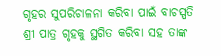ଗୃହର ସୁପରିଚାଳନା କରିବା ପାଇଁ ବାଚସ୍ପତି ଶ୍ରୀ ପାତ୍ର ଗୃହକୁ ସ୍ଥଗିତ କରିବା ସହ ତାଙ୍କ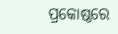ପ୍ରକୋଷ୍ଠରେ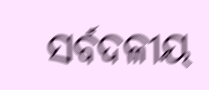ସର୍ବଦଳୀୟ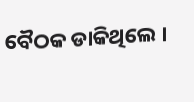ବୈଠକ ଡାକିଥିଲେ ।